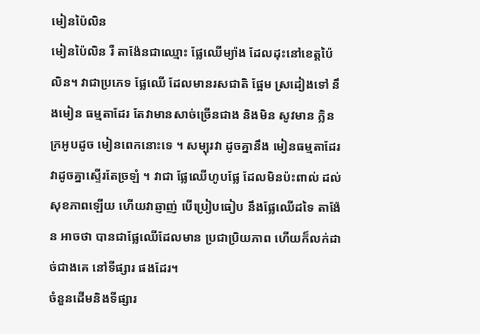មៀនប៉ៃលិន
មៀនប៉ៃលិន រឺ តាង៉ែនជាឈ្មោះ ផ្លែឈើម្យ៉ាង ដែលដុះនៅខេត្តប៉ៃលិន។ វាជាប្រភេទ ផ្លែឈើ ដែលមានរសជាតិ ផ្អែម ស្រដៀងទៅ នឹងមៀន ធម្មតាដែរ តែវាមានសាច់ច្រើនជាង និងមិន សូវមាន ក្លិនក្រអូបដូច មៀនពេកនោះទេ ។ សម្បុរវា ដូចគ្នានឹង មៀនធម្មតាដែរ វាដូចគ្នាស្ទើរតែច្រឡំ ។ វាជា ផ្លែឈើហូបផ្លែ ដែលមិនប៉ះពាល់ ដល់សុខភាពឡើយ ហើយវាឆ្ញាញ់ បើប្រៀបធៀប នឹងផ្លែឈើដទៃ តាង៉ែន អាចថា បានជាផ្លែឈើដែលមាន ប្រជាប្រិយភាព ហើយក៏លក់ដាច់ជាងគេ នៅទីផ្សារ ផងដែរ។
ចំនួនដើមនិងទីផ្សារ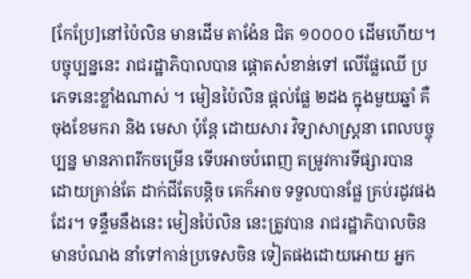[កែប្រែ]នៅប៉ៃលិន មានដើម តាង៉ែន ជិត ១០០០០ ដើមហើយ។ បច្ចុប្បន្ននេះ រាជរដ្ឋាភិបាលបាន ផ្ដោតសំខាន់ទៅ លើផ្លែឈើ ប្រភេទនេះខ្លាំងណាស់ ។ មៀនប៉ៃលិន ផ្ដល់ផ្លែ ២ដង ក្នុងមួយឆ្នាំ គឺ ចុងខែមករា និង មេសា ប៉ុន្ដែ ដោយសារ វិទ្យាសាស្ដ្រនា ពេលបច្ចុប្បន្ន មានភាពរីកចម្រើន ទើបអាចបំពេញ តម្រូវការទីផ្សារបាន ដោយគ្រាន់តែ ដាក់ជីតែបន្តិច គេក៏អាច ទទួលបានផ្លែ គ្រប់រដូវផងដែរ។ ទន្ទឹមនឹងនេះ មៀនប៉ៃលិន នេះត្រូវបាន រាជរដ្ឋាភិបាលចិន មានបំណង នាំទៅកាន់ប្រទេសចិន ទៀតផងដោយអោយ អ្នក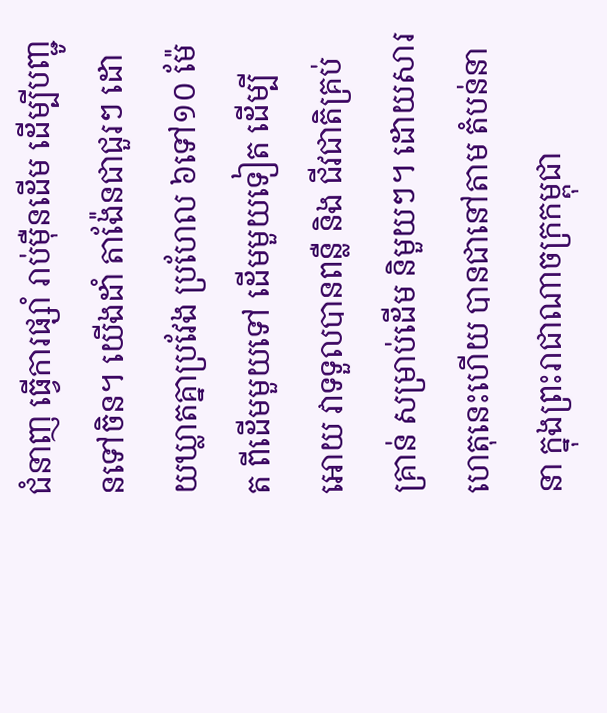ជំនាញ ធ្វើការផ្សាំ រាប់ម៉ឺនដើម ដើម្បីបញ្ជូនទៅចិន។ យើងដាំ តាង៉ែនជាជួរៗ ដោយឃ្លាតគ្នាប្រវែង ប្រហែល ៦ទៅ១០ ម៉ែត ពីដើមមួយទៅ ដើមមួយទៀត ដើម្បីអោយ វាទទួលបានពន្លឺ និង ជីវជាតិគ្រប់គ្រាន់ សម្រាប់ដើម និមួយៗ។ ដោយសារ ហេតុនេះហើយ បានជានៅតាម តំបន់នានា ក្នុងព្រះរាជាណាចក្រកម្ពុជា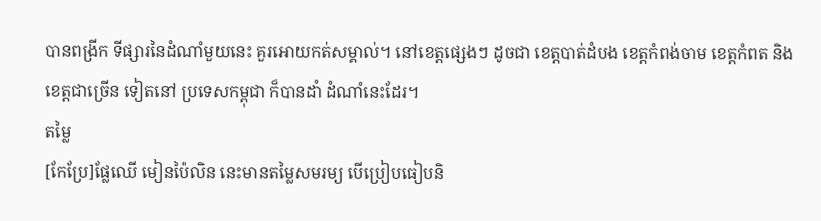បានពង្រីក ទីផ្សារនៃដំណាំមួយនេះ គួរអោយកត់សម្គាល់។ នៅខេត្តផ្សេងៗ ដូចជា ខេត្តបាត់ដំបង ខេត្តកំពង់ចាម ខេត្តកំពត និង ខេត្តជាច្រើន ទៀតនៅ ប្រទេសកម្ពុជា ក៏បានដាំ ដំណាំនេះដែរ។
តម្លៃ
[កែប្រែ]ផ្លែឈើ មៀនប៉ៃលិន នេះមានតម្លៃសមរម្យ បើប្រៀបធៀបនិ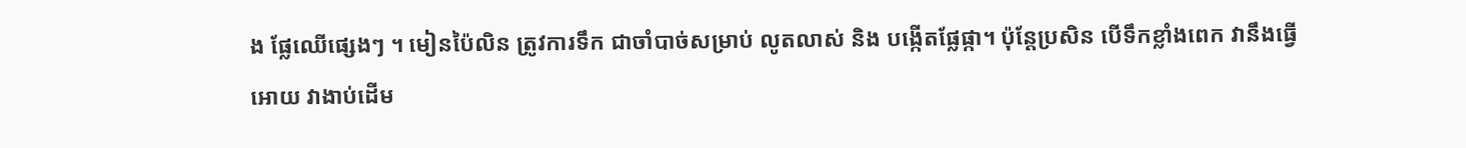ង ផ្លែឈើផ្សេងៗ ។ មៀនប៉ៃលិន ត្រូវការទឹក ជាចាំបាច់សម្រាប់ លូតលាស់ និង បង្កើតផ្លែផ្កា។ ប៉ុន្តែប្រសិន បើទឹកខ្លាំងពេក វានឹងធ្វើអោយ វាងាប់ដើម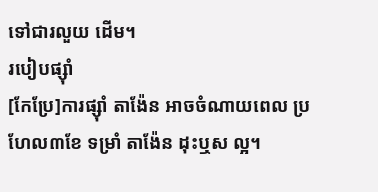ទៅជារលួយ ដើម។
របៀបផ្ស៊ាំ
[កែប្រែ]ការផ្ស៊ាំ តាង៉ែន អាចចំណាយពេល ប្រហែល៣ខែ ទម្រាំ តាង៉ែន ដុះឬស ល្អ។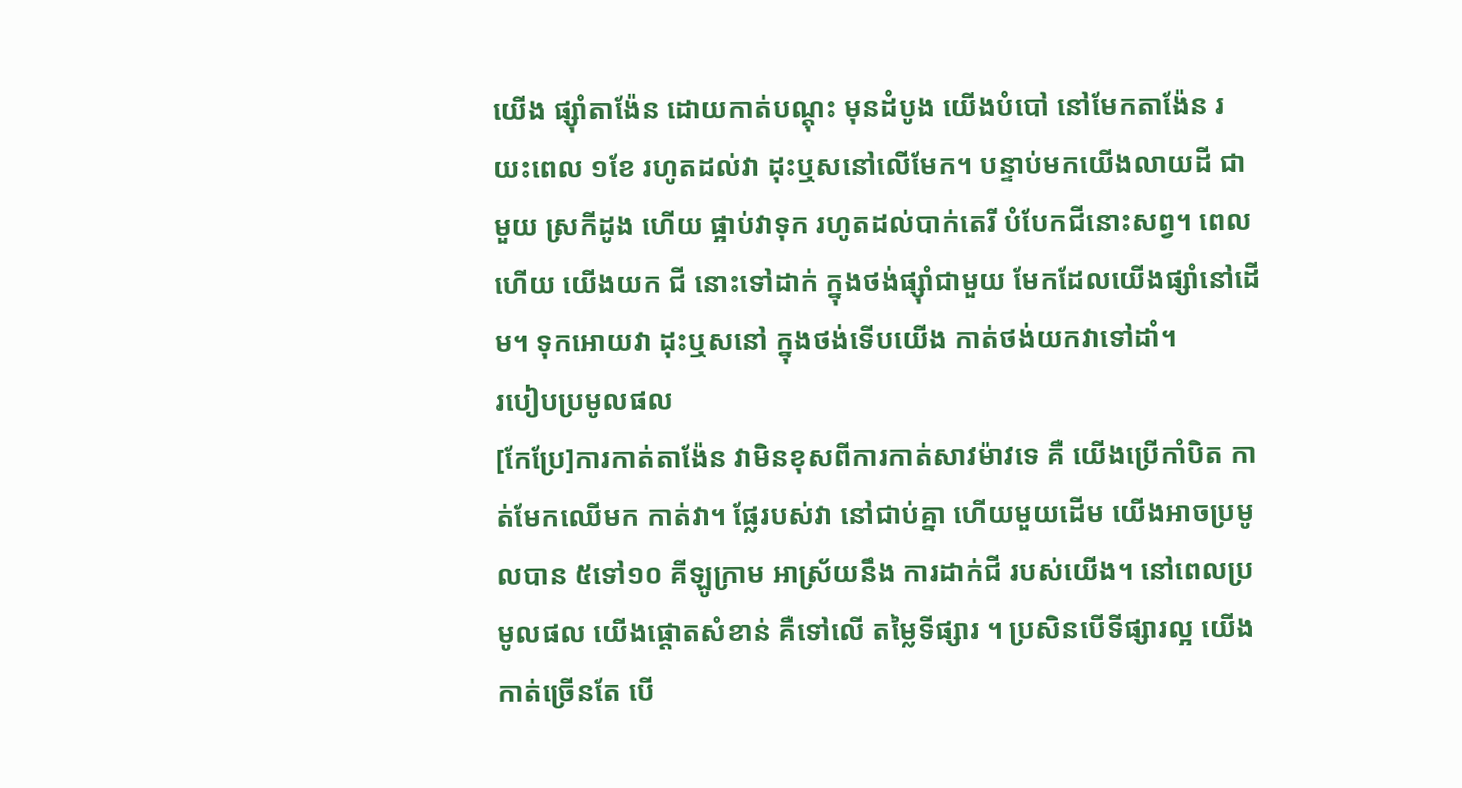យើង ផ្ស៊ាំតាង៉ែន ដោយកាត់បណ្ដុះ មុនដំបូង យើងបំបៅ នៅមែកតាង៉ែន រយះពេល ១ខែ រហូតដល់វា ដុះឬសនៅលើមែក។ បន្ទាប់មកយើងលាយដី ជាមួយ ស្រកីដូង ហើយ ផ្អាប់វាទុក រហូតដល់បាក់តេរី បំបែកជីនោះសព្វ។ ពេលហើយ យើងយក ជី នោះទៅដាក់ ក្នុងថង់ផ្ស៊ាំជាមួយ មែកដែលយើងផ្សាំនៅដើម។ ទុកអោយវា ដុះឬសនៅ ក្នុងថង់ទើបយើង កាត់ថង់យកវាទៅដាំ។
របៀបប្រមូលផល
[កែប្រែ]ការកាត់តាង៉ែន វាមិនខុសពីការកាត់សាវម៉ាវទេ គឺ យើងប្រើកាំបិត កាត់មែកឈើមក កាត់វា។ ផ្លែរបស់វា នៅជាប់គ្នា ហើយមួយដើម យើងអាចប្រមូលបាន ៥ទៅ១០ គីឡូក្រាម អាស្រ័យនឹង ការដាក់ជី របស់យើង។ នៅពេលប្រមូលផល យើងផ្ដោតសំខាន់ គឺទៅលើ តម្លៃទីផ្សារ ។ ប្រសិនបើទីផ្សារល្អ យើងកាត់ច្រើនតែ បើ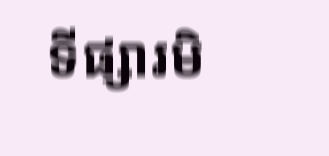ទីផ្សារមិ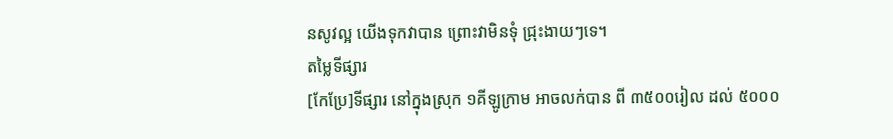នសូវល្អ យើងទុកវាបាន ព្រោះវាមិនទុំ ជ្រុះងាយៗទេ។
តម្លៃទីផ្សារ
[កែប្រែ]ទីផ្សារ នៅក្នុងស្រុក ១គីឡូក្រាម អាចលក់បាន ពី ៣៥០០រៀល ដល់ ៥០០០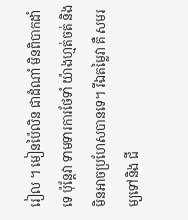រៀល ។ មៀនប៉ៃលិន ជាដំណាំ មិនពិបាកដាំទេ ប៉ុន្តែវា ទាមទារការថែទាំ យ៉ាងហ្មត់ចត់ និង មិនអាចប្រហែសបានទេ។ រីឯតម្លៃវា គឺ សមរម្យទៅនិង ជី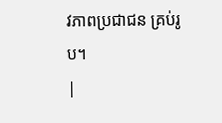វភាពប្រជាជន គ្រប់រូប។
|